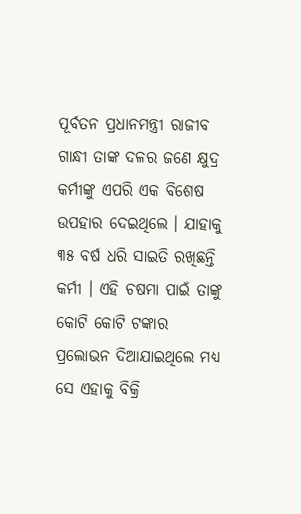ପୂର୍ବତନ ପ୍ରଧାନମନ୍ତ୍ରୀ ରାଜୀବ ଗାନ୍ଧୀ ତାଙ୍କ ଦଳର ଜଣେ କ୍ଷୁଦ୍ର କର୍ମୀଙ୍କୁ ଏପରି ଏକ ବିଶେଷ ଉପହାର ଦେଇଥିଲେ । ଯାହାକୁ ୩୫ ବର୍ଷ ଧରି ସାଇତି ରଖିଛନ୍ତି କର୍ମୀ । ଏହି ଚଷମା ପାଇଁ ତାଙ୍କୁ କୋଟି କୋଟି ଟଙ୍କାର ପ୍ରଲୋଭନ ଦିଆଯାଇଥିଲେ ମଧ୍ୟ ସେ ଏହାକୁ ବିକ୍ରି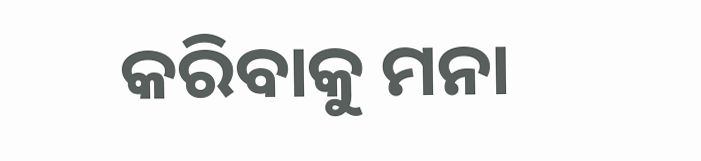କରିବାକୁ ମନା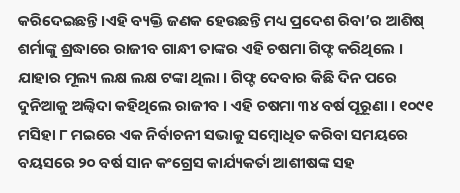କରିଦେଇଛନ୍ତି ।ଏହି ବ୍ୟକ୍ତି ଜଣକ ହେଉଛନ୍ତି ମଧ୍ୟ ପ୍ରଦେଶ ରିବା’ର ଆଶିଷ୍ ଶର୍ମାଙ୍କୁ ଶ୍ରଦ୍ଧାରେ ରାଜୀବ ଗାନ୍ଧୀ ତାଙ୍କର ଏହି ଚଷମା ଗିଫ୍ଟ କରିଥିଲେ । ଯାହାର ମୂଲ୍ୟ ଲକ୍ଷ ଲକ୍ଷ ଟଙ୍କା ଥିଲା । ଗିଫ୍ଟ ଦେବାର କିଛି ଦିନ ପରେ ଦୁନିଆକୁ ଅଲ୍ବିଦା କହିଥିଲେ ରାଜୀବ । ଏହି ଚଷମା ୩୪ ବର୍ଷ ପୂରୂଣା । ୧୦୯୧ ମସିହା ୮ ମଇରେ ଏକ ନିର୍ବାଚନୀ ସଭାକୁ ସମ୍ବୋଧିତ କରିବା ସମୟରେ ବୟସରେ ୨୦ ବର୍ଷ ସାନ କଂଗ୍ରେସ କାର୍ଯ୍ୟକର୍ତା ଆଶୀଷଙ୍କ ସହ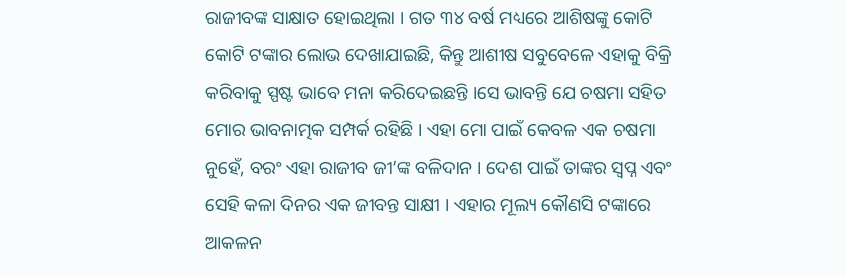ରାଜୀବଙ୍କ ସାକ୍ଷାତ ହୋଇଥିଲା । ଗତ ୩୪ ବର୍ଷ ମଧ୍ୟରେ ଆଶିଷଙ୍କୁ କୋଟି କୋଟି ଟଙ୍କାର ଲୋଭ ଦେଖାଯାଇଛି, କିନ୍ତୁ ଆଶୀଷ ସବୁବେଳେ ଏହାକୁ ବିକ୍ରି କରିବାକୁ ସ୍ପଷ୍ଟ ଭାବେ ମନା କରିଦେଇଛନ୍ତି ।ସେ ଭାବନ୍ତି ଯେ ଚଷମା ସହିତ ମୋର ଭାବନାତ୍ମକ ସମ୍ପର୍କ ରହିଛି । ଏହା ମୋ ପାଇଁ କେବଳ ଏକ ଚଷମା ନୁହେଁ, ବରଂ ଏହା ରାଜୀବ ଜୀ’ଙ୍କ ବଳିଦାନ । ଦେଶ ପାଇଁ ତାଙ୍କର ସ୍ୱପ୍ନ ଏବଂ ସେହି କଳା ଦିନର ଏକ ଜୀବନ୍ତ ସାକ୍ଷୀ । ଏହାର ମୂଲ୍ୟ କୌଣସି ଟଙ୍କାରେ ଆକଳନ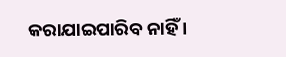କରାଯାଇପାରିବ ନାହିଁ ।